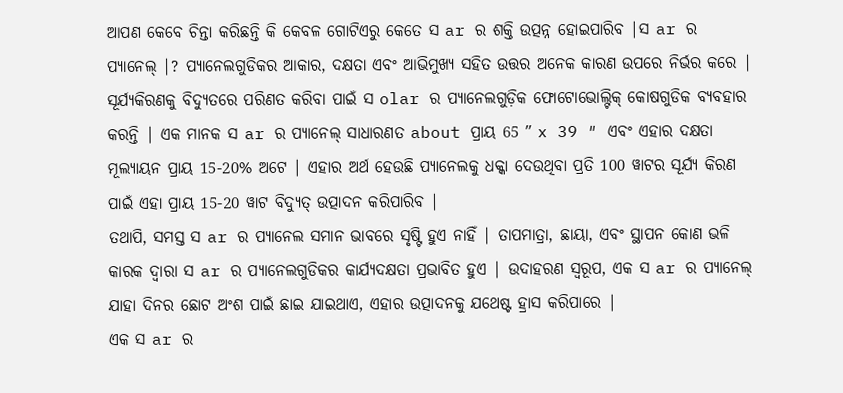ଆପଣ କେବେ ଚିନ୍ତା କରିଛନ୍ତି କି କେବଳ ଗୋଟିଏରୁ କେତେ ସ ar ର ଶକ୍ତି ଉତ୍ପନ୍ନ ହୋଇପାରିବ |ସ ar ର ପ୍ୟାନେଲ୍ |? ପ୍ୟାନେଲଗୁଡିକର ଆକାର, ଦକ୍ଷତା ଏବଂ ଆଭିମୁଖ୍ୟ ସହିତ ଉତ୍ତର ଅନେକ କାରଣ ଉପରେ ନିର୍ଭର କରେ |
ସୂର୍ଯ୍ୟକିରଣକୁ ବିଦ୍ୟୁତରେ ପରିଣତ କରିବା ପାଇଁ ସ olar ର ପ୍ୟାନେଲଗୁଡ଼ିକ ଫୋଟୋଭୋଲ୍ଟିକ୍ କୋଷଗୁଡିକ ବ୍ୟବହାର କରନ୍ତି | ଏକ ମାନକ ସ ar ର ପ୍ୟାନେଲ୍ ସାଧାରଣତ about ପ୍ରାୟ 65 ″ x 39 ″ ଏବଂ ଏହାର ଦକ୍ଷତା ମୂଲ୍ୟାୟନ ପ୍ରାୟ 15-20% ଅଟେ | ଏହାର ଅର୍ଥ ହେଉଛି ପ୍ୟାନେଲକୁ ଧକ୍କା ଦେଉଥିବା ପ୍ରତି 100 ୱାଟର ସୂର୍ଯ୍ୟ କିରଣ ପାଇଁ ଏହା ପ୍ରାୟ 15-20 ୱାଟ ବିଦ୍ୟୁତ୍ ଉତ୍ପାଦନ କରିପାରିବ |
ତଥାପି, ସମସ୍ତ ସ ar ର ପ୍ୟାନେଲ ସମାନ ଭାବରେ ସୃଷ୍ଟି ହୁଏ ନାହିଁ | ତାପମାତ୍ରା, ଛାୟା, ଏବଂ ସ୍ଥାପନ କୋଣ ଭଳି କାରକ ଦ୍ୱାରା ସ ar ର ପ୍ୟାନେଲଗୁଡିକର କାର୍ଯ୍ୟଦକ୍ଷତା ପ୍ରଭାବିତ ହୁଏ | ଉଦାହରଣ ସ୍ୱରୂପ, ଏକ ସ ar ର ପ୍ୟାନେଲ୍ ଯାହା ଦିନର ଛୋଟ ଅଂଶ ପାଇଁ ଛାଇ ଯାଇଥାଏ, ଏହାର ଉତ୍ପାଦନକୁ ଯଥେଷ୍ଟ ହ୍ରାସ କରିପାରେ |
ଏକ ସ ar ର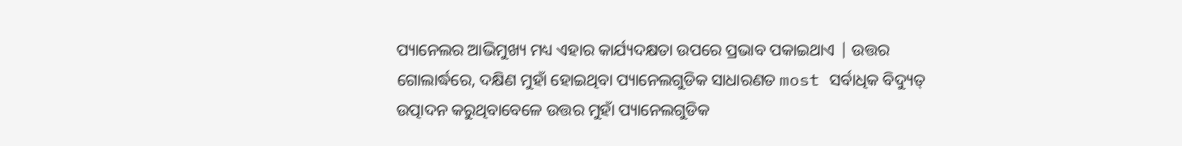ପ୍ୟାନେଲର ଆଭିମୁଖ୍ୟ ମଧ୍ୟ ଏହାର କାର୍ଯ୍ୟଦକ୍ଷତା ଉପରେ ପ୍ରଭାବ ପକାଇଥାଏ | ଉତ୍ତର ଗୋଲାର୍ଦ୍ଧରେ, ଦକ୍ଷିଣ ମୁହାଁ ହୋଇଥିବା ପ୍ୟାନେଲଗୁଡିକ ସାଧାରଣତ most ସର୍ବାଧିକ ବିଦ୍ୟୁତ୍ ଉତ୍ପାଦନ କରୁଥିବାବେଳେ ଉତ୍ତର ମୁହାଁ ପ୍ୟାନେଲଗୁଡିକ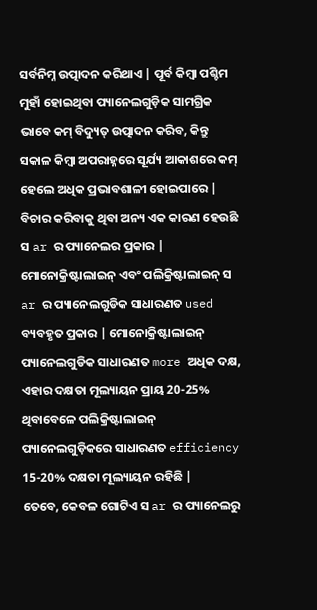ସର୍ବନିମ୍ନ ଉତ୍ପାଦନ କରିଥାଏ | ପୂର୍ବ କିମ୍ବା ପଶ୍ଚିମ ମୁହାଁ ହୋଇଥିବା ପ୍ୟାନେଲଗୁଡ଼ିକ ସାମଗ୍ରିକ ଭାବେ କମ୍ ବିଦ୍ୟୁତ୍ ଉତ୍ପାଦନ କରିବ, କିନ୍ତୁ ସକାଳ କିମ୍ବା ଅପରାହ୍ନରେ ସୂର୍ଯ୍ୟ ଆକାଶରେ କମ୍ ହେଲେ ଅଧିକ ପ୍ରଭାବଶାଳୀ ହୋଇପାରେ |
ବିଚାର କରିବାକୁ ଥିବା ଅନ୍ୟ ଏକ କାରଣ ହେଉଛି ସ ar ର ପ୍ୟାନେଲର ପ୍ରକାର | ମୋନୋକ୍ରିଷ୍ଟାଲାଇନ୍ ଏବଂ ପଲିକ୍ରିଷ୍ଟାଲାଇନ୍ ସ ar ର ପ୍ୟାନେଲଗୁଡିକ ସାଧାରଣତ used ବ୍ୟବହୃତ ପ୍ରକାର | ମୋନୋକ୍ରିଷ୍ଟାଲାଇନ୍ ପ୍ୟାନେଲଗୁଡିକ ସାଧାରଣତ more ଅଧିକ ଦକ୍ଷ, ଏହାର ଦକ୍ଷତା ମୂଲ୍ୟାୟନ ପ୍ରାୟ 20-25% ଥିବାବେଳେ ପଲିକ୍ରିଷ୍ଟାଲାଇନ୍ ପ୍ୟାନେଲଗୁଡ଼ିକରେ ସାଧାରଣତ efficiency 15-20% ଦକ୍ଷତା ମୂଲ୍ୟାୟନ ରହିଛି |
ତେବେ, କେବଳ ଗୋଟିଏ ସ ar ର ପ୍ୟାନେଲରୁ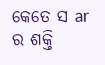କେତେ ସ ar ର ଶକ୍ତି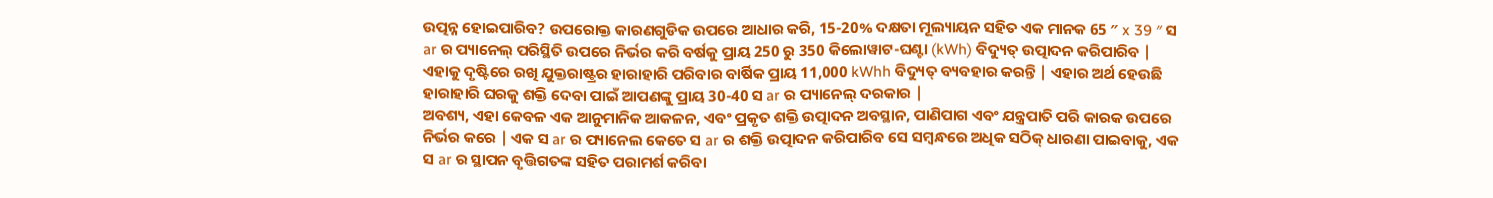ଉତ୍ପନ୍ନ ହୋଇପାରିବ? ଉପରୋକ୍ତ କାରଣଗୁଡିକ ଉପରେ ଆଧାର କରି, 15-20% ଦକ୍ଷତା ମୂଲ୍ୟାୟନ ସହିତ ଏକ ମାନକ 65 ″ x 39 ″ ସ ar ର ପ୍ୟାନେଲ୍ ପରିସ୍ଥିତି ଉପରେ ନିର୍ଭର କରି ବର୍ଷକୁ ପ୍ରାୟ 250 ରୁ 350 କିଲୋୱାଟ-ଘଣ୍ଟା (kWh) ବିଦ୍ୟୁତ୍ ଉତ୍ପାଦନ କରିପାରିବ |
ଏହାକୁ ଦୃଷ୍ଟିରେ ରଖି ଯୁକ୍ତରାଷ୍ଟ୍ରର ହାରାହାରି ପରିବାର ବାର୍ଷିକ ପ୍ରାୟ 11,000 kWhh ବିଦ୍ୟୁତ୍ ବ୍ୟବହାର କରନ୍ତି | ଏହାର ଅର୍ଥ ହେଉଛି ହାରାହାରି ଘରକୁ ଶକ୍ତି ଦେବା ପାଇଁ ଆପଣଙ୍କୁ ପ୍ରାୟ 30-40 ସ ar ର ପ୍ୟାନେଲ୍ ଦରକାର |
ଅବଶ୍ୟ, ଏହା କେବଳ ଏକ ଆନୁମାନିକ ଆକଳନ, ଏବଂ ପ୍ରକୃତ ଶକ୍ତି ଉତ୍ପାଦନ ଅବସ୍ଥାନ, ପାଣିପାଗ ଏବଂ ଯନ୍ତ୍ରପାତି ପରି କାରକ ଉପରେ ନିର୍ଭର କରେ | ଏକ ସ ar ର ପ୍ୟାନେଲ କେତେ ସ ar ର ଶକ୍ତି ଉତ୍ପାଦନ କରିପାରିବ ସେ ସମ୍ବନ୍ଧରେ ଅଧିକ ସଠିକ୍ ଧାରଣା ପାଇବାକୁ, ଏକ ସ ar ର ସ୍ଥାପନ ବୃତ୍ତିଗତଙ୍କ ସହିତ ପରାମର୍ଶ କରିବା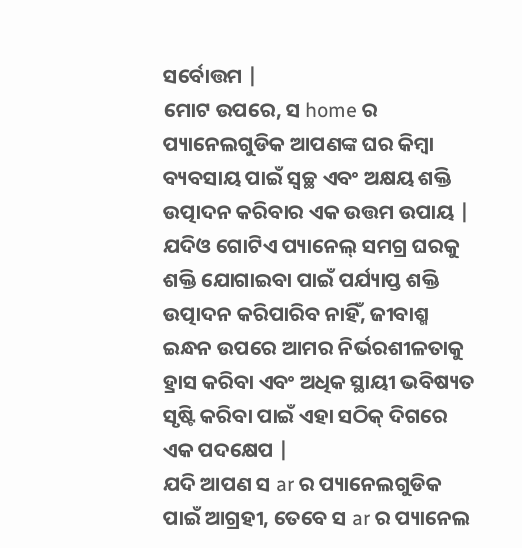ସର୍ବୋତ୍ତମ |
ମୋଟ ଉପରେ, ସ home ର ପ୍ୟାନେଲଗୁଡିକ ଆପଣଙ୍କ ଘର କିମ୍ବା ବ୍ୟବସାୟ ପାଇଁ ସ୍ୱଚ୍ଛ ଏବଂ ଅକ୍ଷୟ ଶକ୍ତି ଉତ୍ପାଦନ କରିବାର ଏକ ଉତ୍ତମ ଉପାୟ | ଯଦିଓ ଗୋଟିଏ ପ୍ୟାନେଲ୍ ସମଗ୍ର ଘରକୁ ଶକ୍ତି ଯୋଗାଇବା ପାଇଁ ପର୍ଯ୍ୟାପ୍ତ ଶକ୍ତି ଉତ୍ପାଦନ କରିପାରିବ ନାହିଁ, ଜୀବାଶ୍ମ ଇନ୍ଧନ ଉପରେ ଆମର ନିର୍ଭରଶୀଳତାକୁ ହ୍ରାସ କରିବା ଏବଂ ଅଧିକ ସ୍ଥାୟୀ ଭବିଷ୍ୟତ ସୃଷ୍ଟି କରିବା ପାଇଁ ଏହା ସଠିକ୍ ଦିଗରେ ଏକ ପଦକ୍ଷେପ |
ଯଦି ଆପଣ ସ ar ର ପ୍ୟାନେଲଗୁଡିକ ପାଇଁ ଆଗ୍ରହୀ, ତେବେ ସ ar ର ପ୍ୟାନେଲ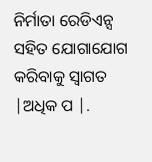ନିର୍ମାତା ରେଡିଏନ୍ସ ସହିତ ଯୋଗାଯୋଗ କରିବାକୁ ସ୍ୱାଗତ |ଅଧିକ ପ |.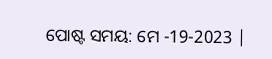ପୋଷ୍ଟ ସମୟ: ମେ -19-2023 |